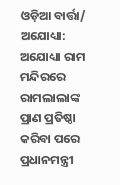ଓଡ଼ିଆ ବାର୍ତ୍ତା/ ଅଯୋଧ୍ୟା: ଅଯୋଧ୍ୟା ରାମ ମନ୍ଦିରରେ ରାମଲାଲାଙ୍କ ପ୍ରାଣ ପ୍ରତିଷ୍ଠା କରିବା ପରେ ପ୍ରଧାନମନ୍ତ୍ରୀ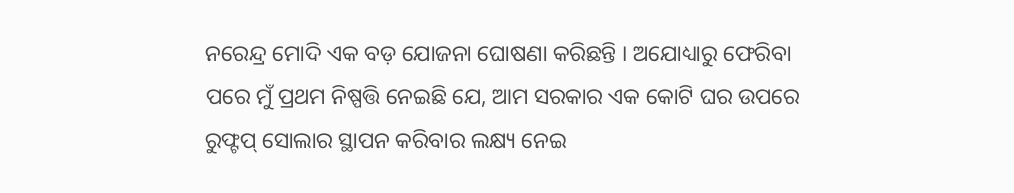ନରେନ୍ଦ୍ର ମୋଦି ଏକ ବଡ଼ ଯୋଜନା ଘୋଷଣା କରିଛନ୍ତି । ଅଯୋଧ୍ୟାରୁ ଫେରିବା ପରେ ମୁଁ ପ୍ରଥମ ନିଷ୍ପତ୍ତି ନେଇଛି ଯେ, ଆମ ସରକାର ଏକ କୋଟି ଘର ଉପରେ ରୁଫ୍ଟପ୍ ସୋଲାର ସ୍ଥାପନ କରିବାର ଲକ୍ଷ୍ୟ ନେଇ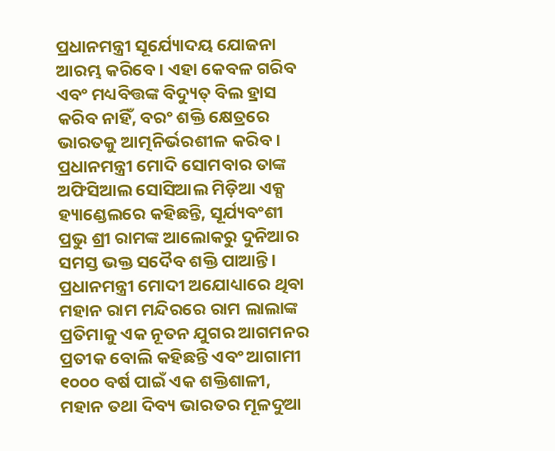ପ୍ରଧାନମନ୍ତ୍ରୀ ସୂର୍ଯ୍ୟୋଦୟ ଯୋଜନା ଆରମ୍ଭ କରିବେ । ଏହା କେବଳ ଗରିବ ଏବଂ ମଧ୍ୟବିତ୍ତଙ୍କ ବିଦ୍ୟୁତ୍ ବିଲ ହ୍ରାସ କରିବ ନାହିଁ, ବରଂ ଶକ୍ତି କ୍ଷେତ୍ରରେ ଭାରତକୁ ଆତ୍ମନିର୍ଭରଶୀଳ କରିବ । ପ୍ରଧାନମନ୍ତ୍ରୀ ମୋଦି ସୋମବାର ତାଙ୍କ ଅଫିସିଆଲ ସୋସିଆଲ ମିଡ଼ିଆ ଏକ୍ସ ହ୍ୟାଣ୍ଡେଲରେ କହିଛନ୍ତି, ସୂର୍ଯ୍ୟବଂଶୀ ପ୍ରଭୁ ଶ୍ରୀ ରାମଙ୍କ ଆଲୋକରୁ ଦୁନିଆର ସମସ୍ତ ଭକ୍ତ ସଦୈବ ଶକ୍ତି ପାଆନ୍ତି । ପ୍ରଧାନମନ୍ତ୍ରୀ ମୋଦୀ ଅଯୋଧ୍ୟାରେ ଥିବା ମହାନ ରାମ ମନ୍ଦିରରେ ରାମ ଲାଲାଙ୍କ ପ୍ରତିମାକୁ ଏକ ନୂତନ ଯୁଗର ଆଗମନର ପ୍ରତୀକ ବୋଲି କହିଛନ୍ତି ଏବଂ ଆଗାମୀ ୧୦୦୦ ବର୍ଷ ପାଇଁ ଏକ ଶକ୍ତିଶାଳୀ, ମହାନ ତଥା ଦିବ୍ୟ ଭାରତର ମୂଳଦୁଆ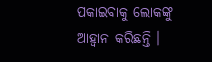ପକାଇବାକୁ ଲୋକଙ୍କୁ ଆହ୍ୱାନ କରିଛନ୍ତି ।